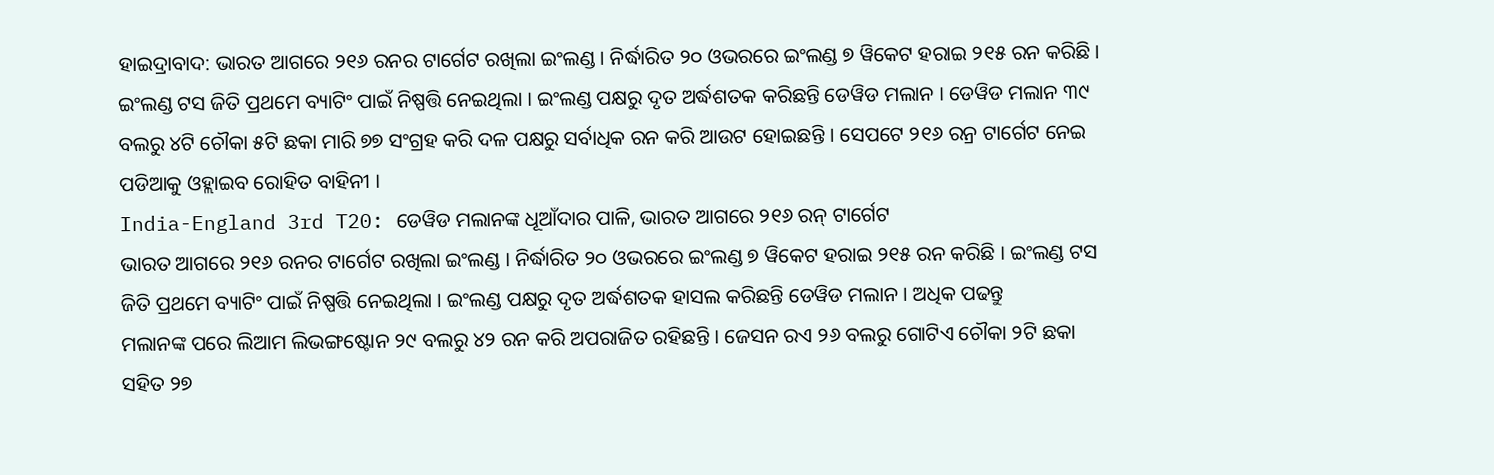ହାଇଦ୍ରାବାଦ: ଭାରତ ଆଗରେ ୨୧୬ ରନର ଟାର୍ଗେଟ ରଖିଲା ଇଂଲଣ୍ଡ । ନିର୍ଦ୍ଧାରିତ ୨୦ ଓଭରରେ ଇଂଲଣ୍ଡ ୭ ୱିକେଟ ହରାଇ ୨୧୫ ରନ କରିଛି । ଇଂଲଣ୍ଡ ଟସ ଜିତି ପ୍ରଥମେ ବ୍ୟାଟିଂ ପାଇଁ ନିଷ୍ପତ୍ତି ନେଇଥିଲା । ଇଂଲଣ୍ଡ ପକ୍ଷରୁ ଦୃତ ଅର୍ଦ୍ଧଶତକ କରିଛନ୍ତି ଡେୱିଡ ମଲାନ । ଡେୱିଡ ମଲାନ ୩୯ ବଲରୁ ୪ଟି ଚୌକା ୫ଟି ଛକା ମାରି ୭୭ ସଂଗ୍ରହ କରି ଦଳ ପକ୍ଷରୁ ସର୍ବାଧିକ ରନ କରି ଆଉଟ ହୋଇଛନ୍ତି । ସେପଟେ ୨୧୬ ରନ୍ର ଟାର୍ଗେଟ ନେଇ ପଡିଆକୁ ଓହ୍ଲାଇବ ରୋହିତ ବାହିନୀ ।
India-England 3rd T20: ଡେୱିଡ ମଲାନଙ୍କ ଧୂଆଁଦାର ପାଳି, ଭାରତ ଆଗରେ ୨୧୬ ରନ୍ ଟାର୍ଗେଟ
ଭାରତ ଆଗରେ ୨୧୬ ରନର ଟାର୍ଗେଟ ରଖିଲା ଇଂଲଣ୍ଡ । ନିର୍ଦ୍ଧାରିତ ୨୦ ଓଭରରେ ଇଂଲଣ୍ଡ ୭ ୱିକେଟ ହରାଇ ୨୧୫ ରନ କରିଛି । ଇଂଲଣ୍ଡ ଟସ ଜିତି ପ୍ରଥମେ ବ୍ୟାଟିଂ ପାଇଁ ନିଷ୍ପତ୍ତି ନେଇଥିଲା । ଇଂଲଣ୍ଡ ପକ୍ଷରୁ ଦୃତ ଅର୍ଦ୍ଧଶତକ ହାସଲ କରିଛନ୍ତି ଡେୱିଡ ମଲାନ । ଅଧିକ ପଢନ୍ତୁ
ମଲାନଙ୍କ ପରେ ଲିଆମ ଲିଭଙ୍ଗଷ୍ଟୋନ ୨୯ ବଲରୁ ୪୨ ରନ କରି ଅପରାଜିତ ରହିଛନ୍ତି । ଜେସନ ରଏ ୨୬ ବଲରୁ ଗୋଟିଏ ଚୌକା ୨ଟି ଛକା ସହିତ ୨୭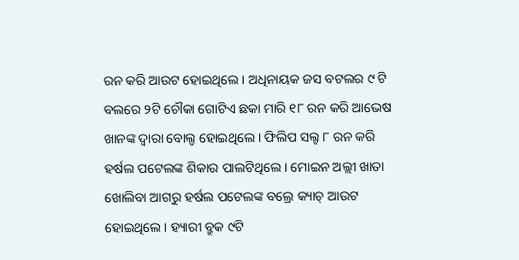ରନ କରି ଆଉଟ ହୋଇଥିଲେ । ଅଧିନାୟକ ଜସ ବଟଲର ୯ ଟି ବଲରେ ୨ଟି ଚୌକା ଗୋଟିଏ ଛକା ମାରି ୧୮ ରନ କରି ଆଭେଷ ଖାନଙ୍କ ଦ୍ବାରା ବୋଲ୍ଡ ହୋଇଥିଲେ । ଫିଲିପ ସଲ୍ଟ ୮ ରନ କରି ହର୍ଷଲ ପଟେଲଙ୍କ ଶିକାର ପାଲଟିଥିଲେ । ମୋଇନ ଅଲ୍ଲୀ ଖାତା ଖୋଲିବା ଆଗରୁ ହର୍ଷଲ ପଟେଲଙ୍କ ବଲ୍ରେ କ୍ୟାଚ୍ ଆଉଟ ହୋଇଥିଲେ । ହ୍ୟାରୀ ବ୍ରୁକ ୯ଟି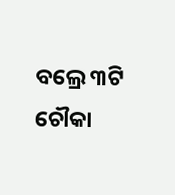ବଲ୍ରେ ୩ଟି ଚୌକା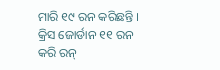ମାରି ୧୯ ରନ କରିଛନ୍ତି । କ୍ରିସ ଜୋର୍ଡାନ ୧୧ ରନ କରି ରନ୍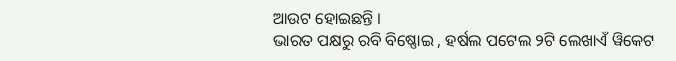ଆଉଟ ହୋଇଛନ୍ତି ।
ଭାରତ ପକ୍ଷରୁ ରବି ବିଷ୍ଣୋଇ , ହର୍ଷଲ ପଟେଲ ୨ଟି ଲେଖାଏଁ ୱିକେଟ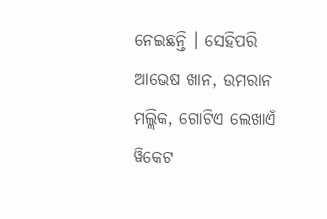ନେଇଛନ୍ତି । ସେହିପରି ଆଭେଷ ଖାନ, ଉମରାନ ମଲ୍ଲିକ, ଗୋଟିଏ ଲେଖାଏଁ ୱିକେଟ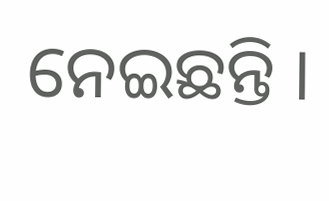ନେଇଛନ୍ତି ।